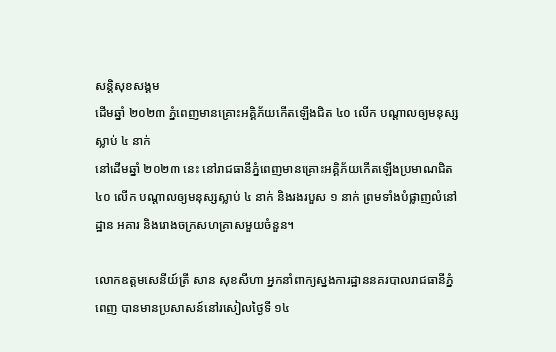សន្តិសុខសង្គម
ដើមឆ្នាំ ២០២៣ ភ្នំពេញមានគ្រោះអគ្គិភ័យកើតឡើងជិត ៤០ លើក បណ្ដាលឲ្យមនុស្សស្លាប់ ៤ នាក់
នៅដើមឆ្នាំ ២០២៣ នេះ នៅរាជធានីភ្នំពេញមានគ្រោះអគ្គិភ័យកើតឡើងប្រមាណជិត ៤០ លើក បណ្ដាលឲ្យមនុស្សស្លាប់ ៤ នាក់ និងរងរបួស ១ នាក់ ព្រមទាំងបំផ្លាញលំនៅដ្ឋាន អគារ និងរោងចក្រសហគ្រាសមួយចំនួន។

លោកឧត្ដមសេនីយ៍ត្រី សាន សុខសីហា អ្នកនាំពាក្យស្នងការដ្ឋាននគរបាលរាជធានីភ្នំពេញ បានមានប្រសាសន៍នៅរសៀលថ្ងៃទី ១៤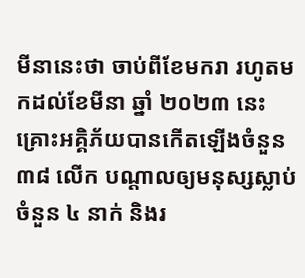មីនានេះថា ចាប់ពីខែមករា រហូតមកដល់ខែមីនា ឆ្នាំ ២០២៣ នេះ គ្រោះអគ្គិភ័យបានកើតឡើងចំនួន ៣៨ លើក បណ្ដាលឲ្យមនុស្សស្លាប់ចំនួន ៤ នាក់ និងរ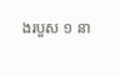ងរបួស ១ នា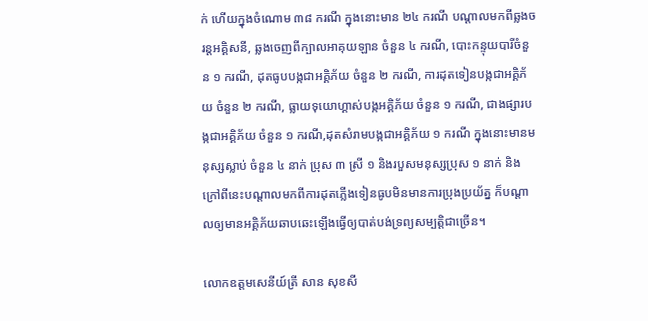ក់ ហើយក្នុងចំណោម ៣៨ ករណី ក្នុងនោះមាន ២៤ ករណី បណ្ដាលមកពីឆ្លងចរន្តអគ្គិសនី, ឆ្លងចេញពីក្បាលអាគុយឡាន ចំនួន ៤ ករណី, បោះកន្ទុយបារីចំនួន ១ ករណី, ដុតធូបបង្កជាអគ្គិភ័យ ចំនួន ២ ករណី, ការដុតទៀនបង្កជាអគ្គិភ័យ ចំនួន ២ ករណី, ធ្លាយទុយោហ្គាស់បង្កអគ្គិភ័យ ចំនួន ១ ករណី, ជាងផ្សារបង្កជាអគ្គិភ័យ ចំនួន ១ ករណី,ដុតសំរាមបង្កជាអគ្គិភ័យ ១ ករណី ក្នុងនោះមានមនុស្សស្លាប់ ចំនួន ៤ នាក់ ប្រុស ៣ ស្រី ១ និងរបួសមនុស្សប្រុស ១ នាក់ និងក្រៅពីនេះបណ្ដាលមកពីការដុតភ្លើងទៀនធូបមិនមានការប្រុងប្រយ័ត្ន ក៏បណ្ដាលឲ្យមានអគ្គិភ័យឆាបឆេះឡើងធ្វើឲ្យបាត់បង់ទ្រព្យសម្បត្តិជាច្រើន។

លោកឧត្ដមសេនីយ៍ត្រី សាន សុខសី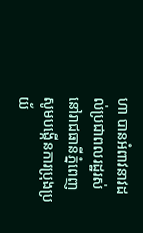ហា បានអំពាវនាវដល់ប្រជាពលរដ្ឋរស់នៅរាជធានីភ្នំពេញ សូមបង្កើនការប្រុងប្រយ័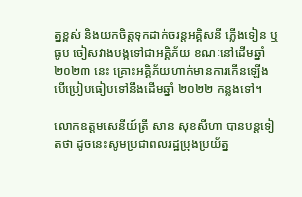ត្នខ្ពស់ និងយកចិត្តទុកដាក់ចរន្តអគ្គិសនី ភ្លើងទៀន ឬធូប ចៀសវាងបង្កទៅជាអគ្គិភ័យ ខណៈនៅដើមឆ្នាំ ២០២៣ នេះ គ្រោះអគ្គិភ័យហាក់មានការកើនឡើង បើប្រៀបធៀបទៅនឹងដើមឆ្នាំ ២០២២ កន្លងទៅ។

លោកឧត្ដមសេនីយ៍ត្រី សាន សុខសីហា បានបន្តទៀតថា ដូចនេះសូមប្រជាពលរដ្ឋប្រុងប្រយ័ត្ន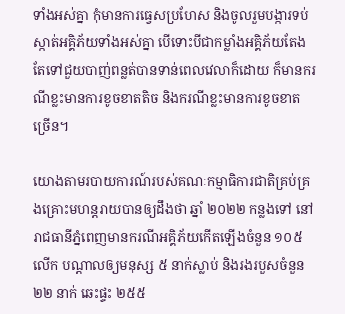ទាំងអស់គ្នា កុំមានការធ្វេសប្រហែស និងចូលរួមបង្ការទប់ស្កាត់អគ្គិភ័យទាំងអស់គ្នា បើទោះបីជាកម្លាំងអគ្គិភ័យតែងតែទៅជួយបាញ់ពន្លត់បានទាន់ពេលវេលាក៏ដោយ ក៏មានករណីខ្លះមានការខូចខាតតិច និងករណីខ្លះមានការខូចខាតច្រើន។

យោងតាមរបាយការណ៍របស់គណៈកម្មាធិការជាតិគ្រប់គ្រងគ្រោះមហន្តរាយបានឲ្យដឹងថា ឆ្នាំ ២០២២ កន្លងទៅ នៅរាជធានីភ្នំពេញមានករណីអគ្គិភ័យកើតឡើងចំនួន ១០៥ លើក បណ្ដាលឲ្យមនុស្ស ៥ នាក់ស្លាប់ និងរងរបួសចំនួន ២២ នាក់ ឆេះផ្ទះ ២៥៥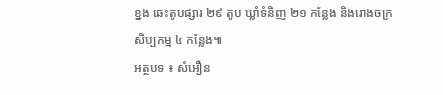ខ្នង ឆេះតូបផ្សារ ២៩ តូប ឃ្លាំទំនិញ ២១ កន្លែង និងរោងចក្រសិប្បកម្ម ៤ កន្លែង៕
អត្ថបទ ៖ សំអឿន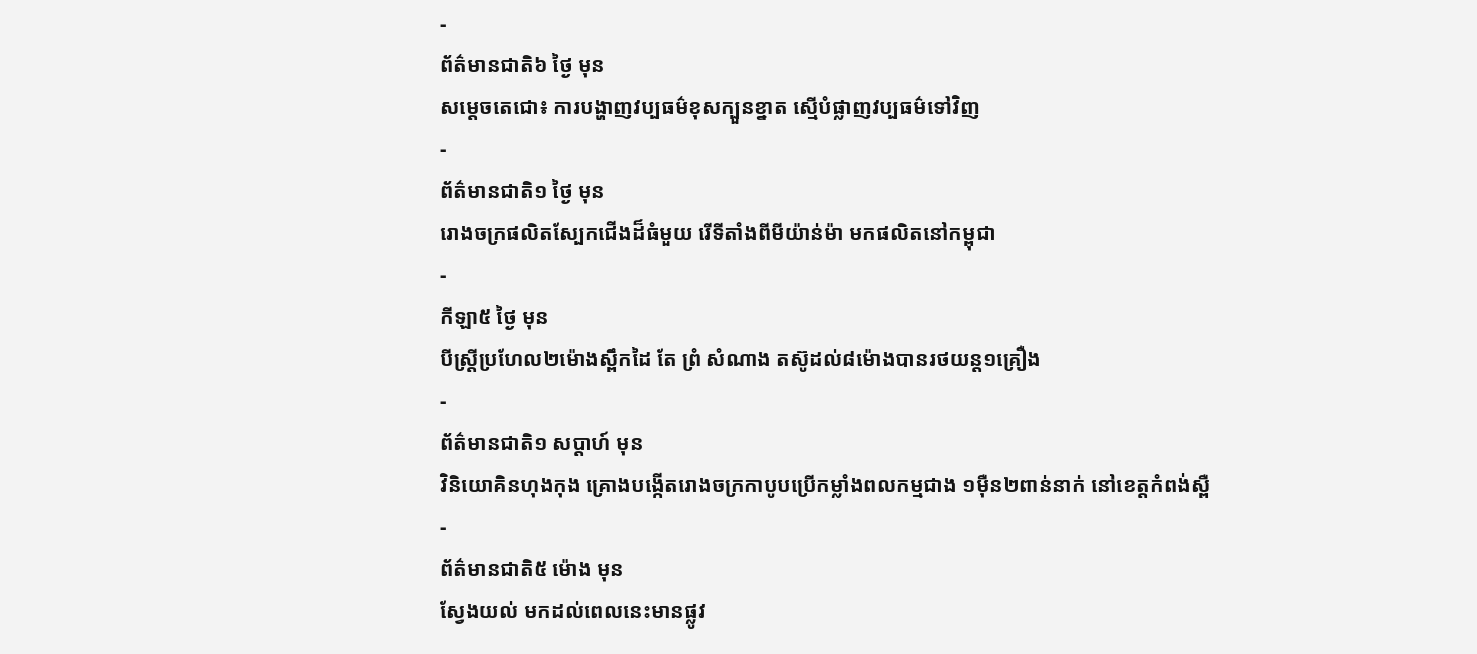-
ព័ត៌មានជាតិ៦ ថ្ងៃ មុន
សម្តេចតេជោ៖ ការបង្ហាញវប្បធម៌ខុសក្បួនខ្នាត ស្មើបំផ្លាញវប្បធម៌ទៅវិញ
-
ព័ត៌មានជាតិ១ ថ្ងៃ មុន
រោងចក្រផលិតស្បែកជើងដ៏ធំមួយ រើទីតាំងពីមីយ៉ាន់ម៉ា មកផលិតនៅកម្ពុជា
-
កីឡា៥ ថ្ងៃ មុន
បីស្រ្ដីប្រហែល២ម៉ោងស្ពឹកដៃ តែ ព្រំ សំណាង តស៊ូដល់៨ម៉ោងបានរថយន្ត១គ្រឿង
-
ព័ត៌មានជាតិ១ សប្តាហ៍ មុន
វិនិយោគិនហុងកុង គ្រោងបង្កើតរោងចក្រកាបូបប្រើកម្លាំងពលកម្មជាង ១ម៉ឺន២ពាន់នាក់ នៅខេត្តកំពង់ស្ពឺ
-
ព័ត៌មានជាតិ៥ ម៉ោង មុន
ស្វែងយល់ មកដល់ពេលនេះមានផ្លូវ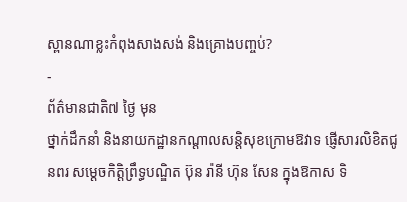ស្ពានណាខ្លះកំពុងសាងសង់ និងគ្រោងបញ្ចប់?
-
ព័ត៌មានជាតិ៧ ថ្ងៃ មុន
ថ្នាក់ដឹកនាំ និងនាយកដ្ឋានកណ្ដាលសន្តិសុខក្រោមឱវាទ ផ្ញើសារលិខិតជូនពរ សម្ដេចកិត្តិព្រឹទ្ធបណ្ឌិត ប៊ុន រ៉ានី ហ៊ុន សែន ក្នុងឱកាស ទិ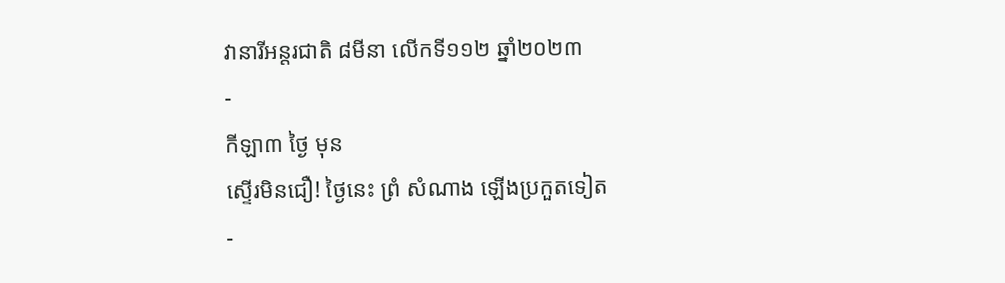វានារីអន្តរជាតិ ៨មីនា លើកទី១១២ ឆ្នាំ២០២៣
-
កីឡា៣ ថ្ងៃ មុន
ស្ទើរមិនជឿ! ថ្ងៃនេះ ព្រំ សំណាង ឡើងប្រកួតទៀត
-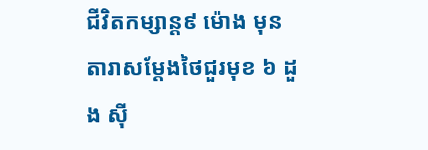ជីវិតកម្សាន្ដ៩ ម៉ោង មុន
តារាសម្ដែងថៃជួរមុខ ៦ ដួង ស៊ី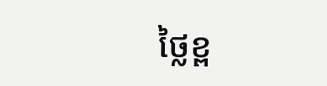ថ្លៃខ្ព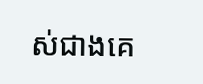ស់ជាងគេ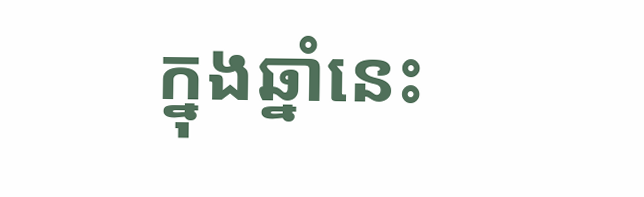ក្នុងឆ្នាំនេះ